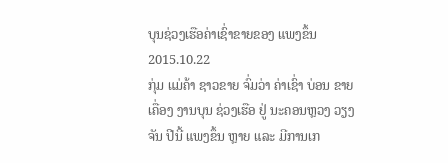ບຸນຊ່ວງເຮືອຄ່າເຊົ່າຂາຍຂອງ ແພງຂຶ້ນ
2015.10.22
ກຸ່ມ ແມ່ຄ້າ ຊາວຂາຍ ຈົ່ມວ່າ ຄ່າເຊົ່າ ບ່ອນ ຂາຍເຄື່ອງ ງານບຸນ ຊ່ວງເຮືອ ຢູ່ ນະຄອນຫຼວງ ວຽງຈັນ ປີນີ້ ແພງຂຶ້ນ ຫຼາຍ ແລະ ມີການເກ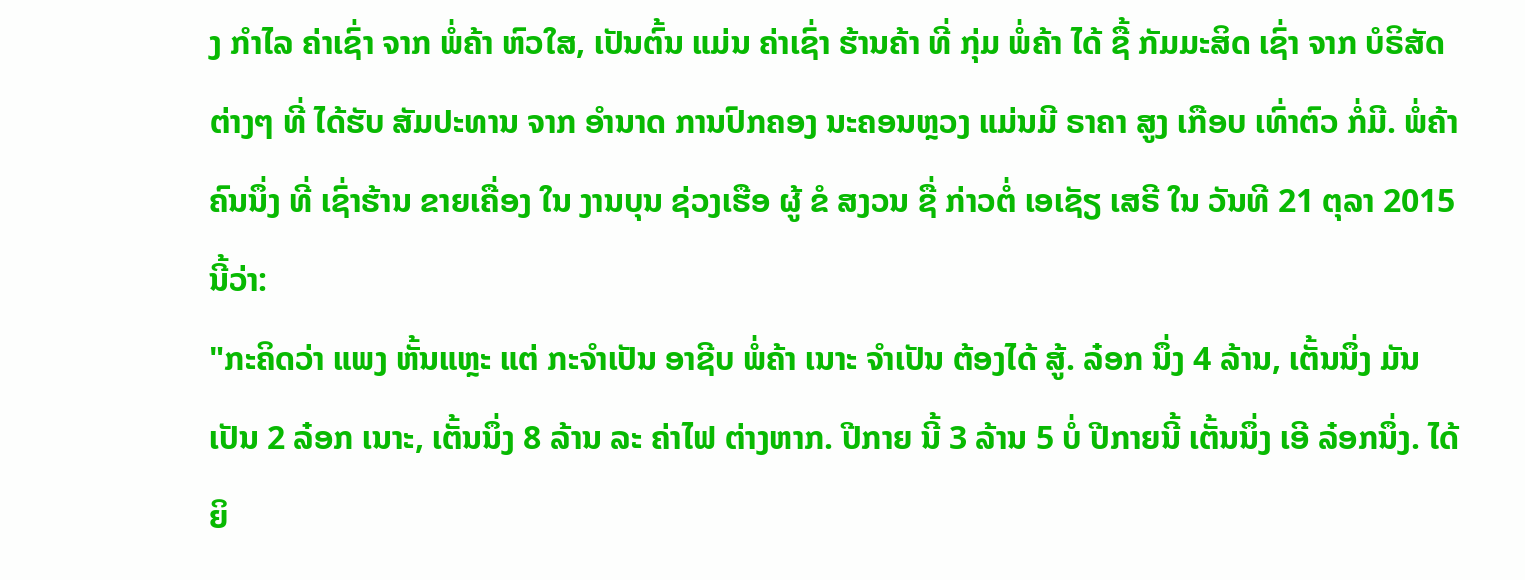ງ ກຳໄລ ຄ່າເຊົ່າ ຈາກ ພໍ່ຄ້າ ຫົວໃສ, ເປັນຕົ້ນ ແມ່ນ ຄ່າເຊົ່າ ຮ້ານຄ້າ ທີ່ ກຸ່ມ ພໍ່ຄ້າ ໄດ້ ຊື້ ກັມມະສິດ ເຊົ່າ ຈາກ ບໍຣິສັດ ຕ່າງໆ ທີ່ ໄດ້ຮັບ ສັມປະທານ ຈາກ ອຳນາດ ການປົກຄອງ ນະຄອນຫຼວງ ແມ່ນມີ ຣາຄາ ສູງ ເກືອບ ເທົ່າຕົວ ກໍ່ມີ. ພໍ່ຄ້າ ຄົນນຶ່ງ ທີ່ ເຊົ່າຮ້ານ ຂາຍເຄື່ອງ ໃນ ງານບຸນ ຊ່ວງເຮືອ ຜູ້ ຂໍ ສງວນ ຊື່ ກ່າວຕໍ່ ເອເຊັຽ ເສຣີ ໃນ ວັນທີ 21 ຕຸລາ 2015 ນີ້ວ່າ:
"ກະຄິດວ່າ ແພງ ຫັ້ນແຫຼະ ແຕ່ ກະຈຳເປັນ ອາຊີບ ພໍ່ຄ້າ ເນາະ ຈຳເປັນ ຕ້ອງໄດ້ ສູ້. ລ໋ອກ ນຶ່ງ 4 ລ້ານ, ເຕັ້ນນຶ່ງ ມັນ ເປັນ 2 ລ໋ອກ ເນາະ, ເຕັ້ນນຶ່ງ 8 ລ້ານ ລະ ຄ່າໄຟ ຕ່າງຫາກ. ປີກາຍ ນີ້ 3 ລ້ານ 5 ບໍ່ ປີກາຍນີ້ ເຕັ້ນນຶ່ງ ເອີ ລ໋ອກນຶ່ງ. ໄດ້ຍິ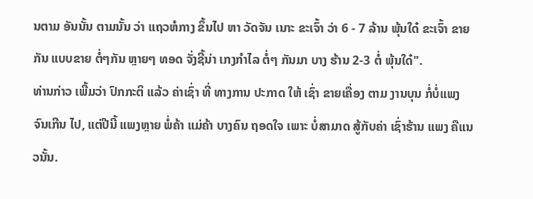ນຕາມ ອັນນັ້ນ ຕາມນັ້ນ ວ່າ ແຖວຫໍກາງ ຂຶ້ນໄປ ຫາ ວັດຈັນ ເນາະ ຂະເຈົ້າ ວ່າ 6 - 7 ລ້ານ ພຸ້ນໃດ໋ ຂະເຈົ້າ ຂາຍກັນ ແບບຂາຍ ຕໍ່ໆກັນ ຫຼາຍໆ ທອດ ຈັ່ງຊີ້ນ່າ ເກງກຳໄລ ຕໍ່ໆ ກັນມາ ບາງ ຮ້ານ 2-3 ຕໍ່ ພຸ້ນໃດ໋".
ທ່ານກ່າວ ເພີ້ມວ່າ ປົກກະຕິ ແລ້ວ ຄ່າເຊົ່າ ທີ່ ທາງການ ປະກາດ ໃຫ້ ເຊົ່າ ຂາຍເຄື່ອງ ຕາມ ງານບຸນ ກໍ່ບໍ່ແພງ ຈົນເກີນ ໄປ, ແຕ່ປີນີ້ ແພງຫຼາຍ ພໍ່ຄ້າ ແມ່ຄ້າ ບາງຄົນ ຖອດໃຈ ເພາະ ບໍ່ສາມາດ ສູ້ກັບຄ່າ ເຊົ່າຮ້ານ ແພງ ຄືແນວນັ້ນ.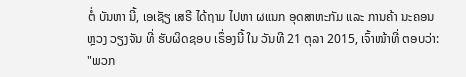ຕໍ່ ບັນຫາ ນີ້, ເອເຊັຽ ເສຣີ ໄດ້ຖາມ ໄປຫາ ຜແນກ ອຸດສາຫະກັມ ແລະ ການຄ້າ ນະຄອນຫຼວງ ວຽງຈັນ ທີ່ ຮັບຜິດຊອບ ເຣຶ່ອງນີ້ ໃນ ວັນທີ 21 ຕຸລາ 2015, ເຈົ້າໜ້າທີ່ ຕອບວ່າ:
"ພວກ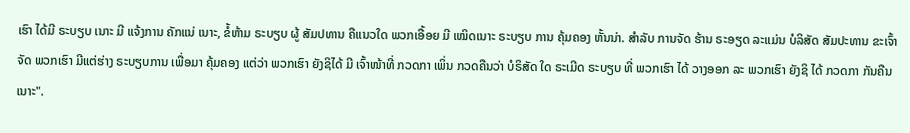ເຮົາ ໄດ້ມີ ຣະບຽບ ເນາະ ມີ ແຈ້ງການ ຄັກແນ່ ເນາະ, ຂໍ້ຫ້າມ ຣະບຽບ ຜູ້ ສັມປທານ ຄືແນວໃດ ພວກເອື້ອຍ ມີ ເໝິດເນາະ ຣະບຽບ ການ ຄຸ້ມຄອງ ຫັ້ນນ່າ. ສຳລັບ ການຈັດ ຮ້ານ ຣະອຽດ ລະແມ່ນ ບໍລິສັດ ສັມປະທານ ຂະເຈົ້າ ຈັດ ພວກເຮົາ ມີແຕ່ຮ່າງ ຣະບຽບການ ເພື່ອມາ ຄຸ້ມຄອງ ແຕ່ວ່າ ພວກເຮົາ ຍັງຊິໄດ້ ມີ ເຈົ້າໜ້າທີ່ ກວດກາ ເພິ່ນ ກວດຄືນວ່າ ບໍຣິສັດ ໃດ ຣະເມີດ ຣະບຽບ ທີ່ ພວກເຮົາ ໄດ້ ວາງອອກ ລະ ພວກເຮົາ ຍັງຊິ ໄດ້ ກວດກາ ກັນຄືນ ເນາະ".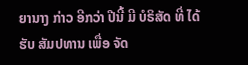ຍານາງ ກ່າວ ອີກວ່າ ປີນີ້ ມີ ບໍຣິສັດ ທີ່ ໄດ້ຮັບ ສັມປທານ ເພື່ອ ຈັດ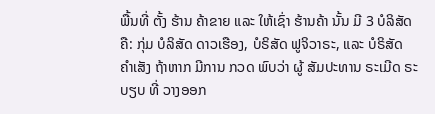ພື້ນທີ່ ຕັ້ງ ຮ້ານ ຄ້າຂາຍ ແລະ ໃຫ້ເຊົ່າ ຮ້ານຄ້າ ນັ້ນ ມີ 3 ບໍລິສັດ ຄື: ກຸ່ມ ບໍລິສັດ ດາວເຮືອງ, ບໍຣິສັດ ຟູຈິວາຣະ, ແລະ ບໍຣິສັດ ຄຳເສັງ ຖ້າຫາກ ມີການ ກວດ ພົບວ່າ ຜູ້ ສັມປະທານ ຣະເມີດ ຣະບຽບ ທີ່ ວາງອອກ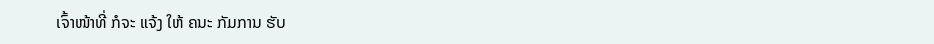ເຈົ້າໜ້າທີ່ ກໍຈະ ແຈ້ງ ໃຫ້ ຄນະ ກັມການ ຮັບ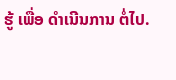ຮູ້ ເພື່ອ ດຳເນີນການ ຕໍ່ໄປ.